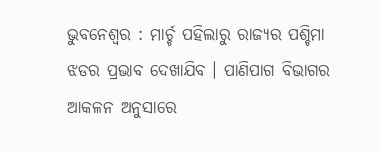ଭୁବନେଶ୍ୱର : ମାର୍ଚ୍ଚ ପହିଲାରୁ ରାଜ୍ୟର ପଶ୍ଚିମା ଝଡର ପ୍ରଭାବ ଦେଖାଯିବ । ପାଣିପାଗ ବିଭାଗର ଆକଳନ ଅନୁସାରେ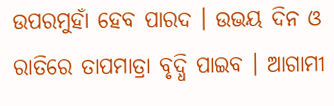ଉପରମୁହାଁ ହେବ ପାରଦ । ଉଭୟ ଦିନ ଓ ରାତିରେ ତାପମାତ୍ରା ବୃଦ୍ଧି ପାଇବ । ଆଗାମୀ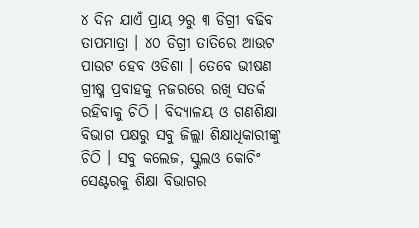୪ ଦିନ ଯାଏଁ ପ୍ରାୟ ୨ରୁ ୩ ଡିଗ୍ରୀ ବଢିବ ତାପମାତ୍ରା । ୪୦ ଡିଗ୍ରୀ ତାତିରେ ଆଉଟ ପାଉଟ ହେବ ଓଡିଶା । ତେବେ ଭୀଷଣ ଗ୍ରୀଷ୍ମ ପ୍ରବାହକୁ ନଜରରେ ରଖି ସତର୍କ ରହିବାକୁ ଚିଠି । ବିଦ୍ୟାଳୟ ଓ ଗଣଶିକ୍ଷା ବିଭାଗ ପକ୍ଷରୁ ସବୁ ଜିଲ୍ଲା ଶିକ୍ଷାଧିକାରୀଙ୍କୁ ଚିଠି । ସବୁ କଲେଜ, ସ୍କୁଲଓ କୋଚିଂ ସେଣ୍ଟରକୁ ଶିକ୍ଷା ବିଭାଗର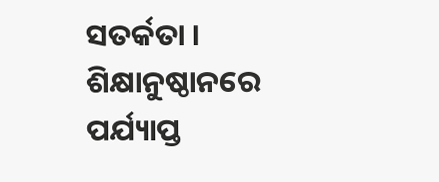ସତର୍କତା । ଶିକ୍ଷାନୁଷ୍ଠାନରେ ପର୍ଯ୍ୟାପ୍ତ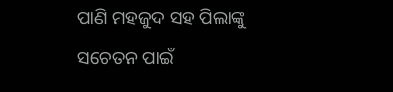ପାଣି ମହଜୁଦ ସହ ପିଲାଙ୍କୁ ସଚେତନ ପାଇଁ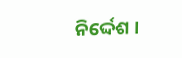ନିର୍ଦ୍ଦେଶ ।